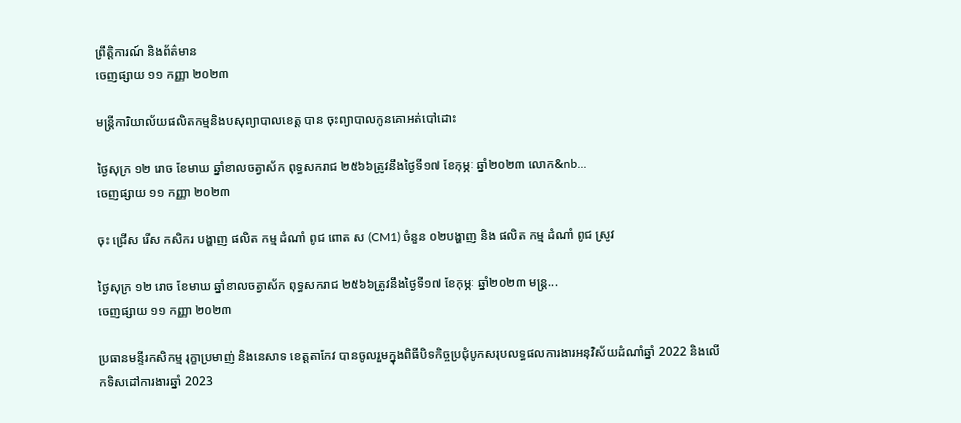ព្រឹត្តិការណ៍ និងព័ត៌មាន
ចេញផ្សាយ ១១ កញ្ញា ២០២៣

មន្រ្តីការិយាល័យផលិតកម្មនិងបសុព្យាបាលខេត្ត បាន ចុះព្យាបាលកូនគោអត់បៅដោះ

ថ្ងៃសុក្រ ១២ រោច ខែមាឃ ឆ្នាំខាលចត្វាស័ក ពុទ្ធសករាជ ២៥៦៦ត្រូវនឹងថ្ងៃទី១៧ ខែកុម្ភៈ ឆ្នាំ២០២៣ លោក&nb...
ចេញផ្សាយ ១១ កញ្ញា ២០២៣

ចុះ ជ្រេីស រេីស កសិករ បង្ហាញ ផលិត កម្ម ដំណាំ ពូជ ពោត ស (CM1) ចំនួន ០២បង្ហាញ និង ផលិត កម្ម ដំណាំ ពូជ ស្រូវ

ថ្ងៃសុក្រ ១២ រោច ខែមាឃ ឆ្នាំខាលចត្វាស័ក ពុទ្ធសករាជ ២៥៦៦ត្រូវនឹងថ្ងៃទី១៧ ខែកុម្ភៈ ឆ្នាំ២០២៣ មន្ត្រ...
ចេញផ្សាយ ១១ កញ្ញា ២០២៣

ប្រធានមន្ទីរកសិកម្ម រុក្ខាប្រមាញ់ និងនេសាទ ខេត្តតាកែវ បានចូលរួមក្នុងពិធីបិទកិច្ចប្រជុំបូកសរុបលទ្ធផលការងារអនុវិស័យដំណាំឆ្នាំ 2022 និងលើកទិសដៅការងារឆ្នាំ 2023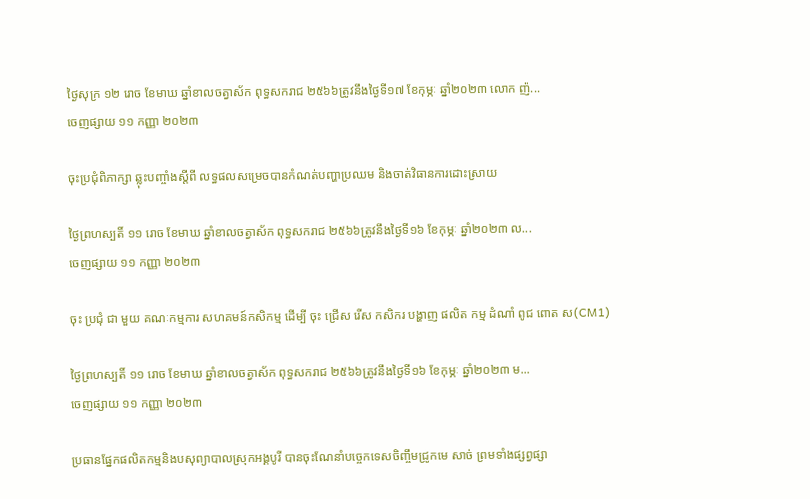ថ្ងៃសុក្រ ១២ រោច ខែមាឃ ឆ្នាំខាលចត្វាស័ក ពុទ្ធសករាជ ២៥៦៦ត្រូវនឹងថ្ងៃទី១៧ ខែកុម្ភៈ ឆ្នាំ២០២៣ លោក ញ៉...
ចេញផ្សាយ ១១ កញ្ញា ២០២៣

ចុះប្រជុំពិភាក្សា ឆ្លុះបញ្ចាំងស្តីពី លទ្ធផលសម្រេចបានកំណត់បញ្ហាប្រឈម និងចាត់វិធានការដោះស្រាយ

ថ្ងៃព្រហស្បតិ៍ ១១ រោច ខែមាឃ ឆ្នាំខាលចត្វាស័ក ពុទ្ធសករាជ ២៥៦៦ត្រូវនឹងថ្ងៃទី១៦ ខែកុម្ភៈ ឆ្នាំ២០២៣ ល...
ចេញផ្សាយ ១១ កញ្ញា ២០២៣

ចុះ ប្រជុំ ជា មួយ គណៈកម្មការ សហគមន៍កសិកម្ម ដេីម្បី ចុះ ជ្រេីស រេីស កសិករ បង្ហាញ ផលិត កម្ម ដំណាំ ពូជ ពោត ស(CM1)

ថ្ងៃព្រហស្បតិ៍ ១១ រោច ខែមាឃ ឆ្នាំខាលចត្វាស័ក ពុទ្ធសករាជ ២៥៦៦ត្រូវនឹងថ្ងៃទី១៦ ខែកុម្ភៈ ឆ្នាំ២០២៣ ម...
ចេញផ្សាយ ១១ កញ្ញា ២០២៣

ប្រធានផ្នែកផលិតកម្មនិងបសុព្យាបាលស្រុកអង្គបូរី បានចុះណែនាំបច្ចេកទេសចិញ្ចឹមជ្រូកមេ សាច់ ព្រមទាំងផ្សព្វផ្សា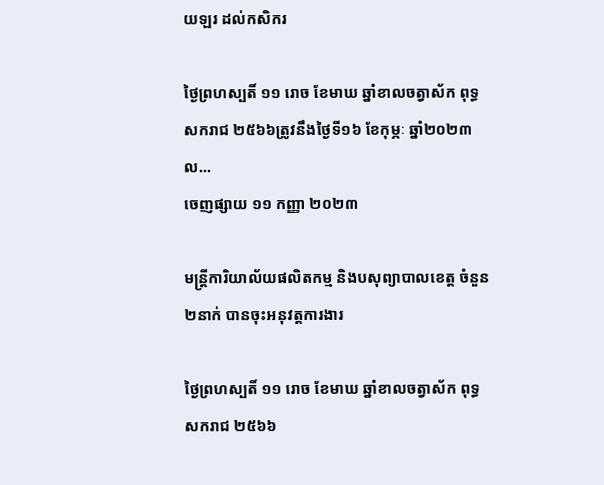យឡរ ដល់កសិករ

ថ្ងៃព្រហស្បតិ៍ ១១ រោច ខែមាឃ ឆ្នាំខាលចត្វាស័ក ពុទ្ធសករាជ ២៥៦៦ត្រូវនឹងថ្ងៃទី១៦ ខែកុម្ភៈ ឆ្នាំ២០២៣ ល...
ចេញផ្សាយ ១១ កញ្ញា ២០២៣

មន្រ្តីការិយាល័យផលិតកម្ម និងបសុព្យាបាលខេត្ត ចំនួន ២នាក់ បានចុះអនុវត្តការងារ

ថ្ងៃព្រហស្បតិ៍ ១១ រោច ខែមាឃ ឆ្នាំខាលចត្វាស័ក ពុទ្ធសករាជ ២៥៦៦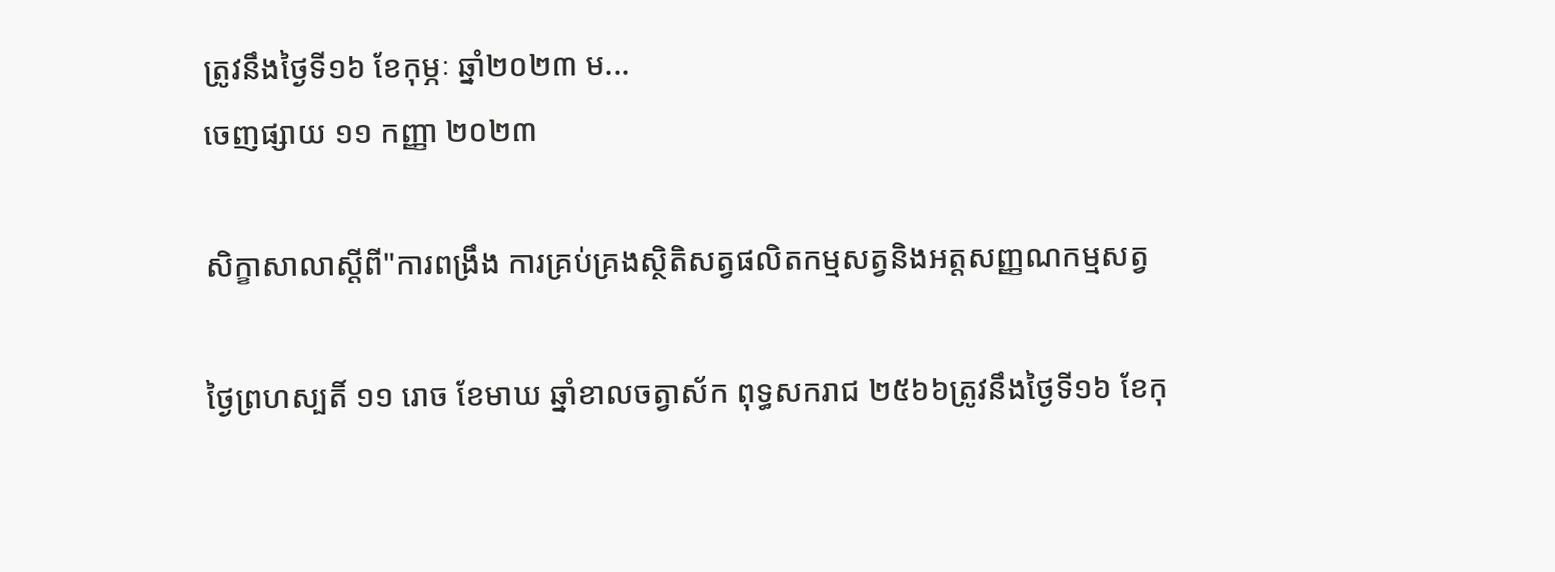ត្រូវនឹងថ្ងៃទី១៦ ខែកុម្ភៈ ឆ្នាំ២០២៣ ម...
ចេញផ្សាយ ១១ កញ្ញា ២០២៣

សិក្ខាសាលាស្ដីពី"ការពង្រឹង ការគ្រប់គ្រងស្ថិតិសត្វផលិតកម្មសត្វនិងអត្តសញ្ញណកម្មសត្វ

ថ្ងៃព្រហស្បតិ៍ ១១ រោច ខែមាឃ ឆ្នាំខាលចត្វាស័ក ពុទ្ធសករាជ ២៥៦៦ត្រូវនឹងថ្ងៃទី១៦ ខែកុ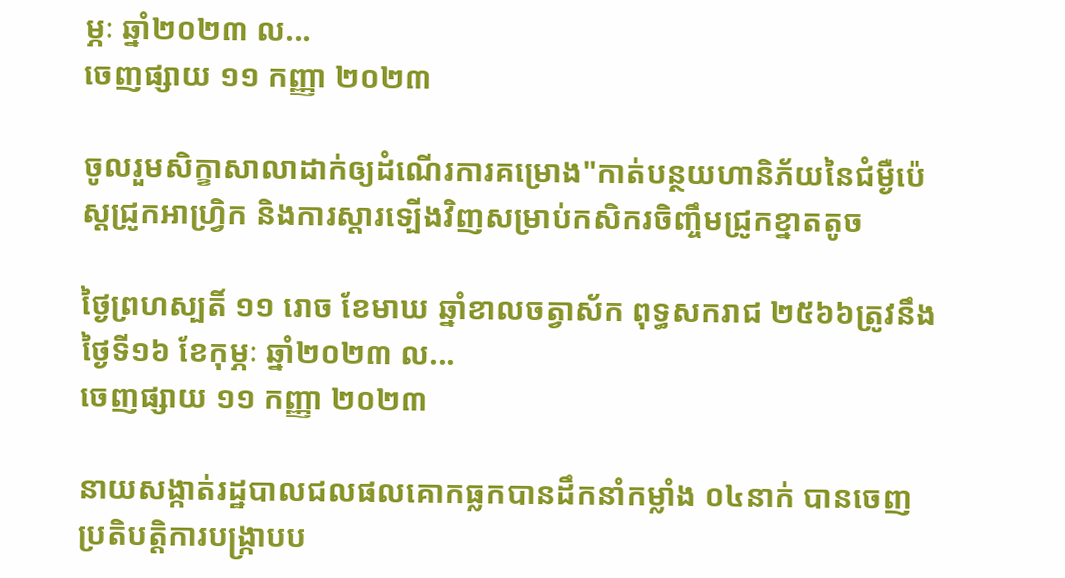ម្ភៈ ឆ្នាំ២០២៣ ល...
ចេញផ្សាយ ១១ កញ្ញា ២០២៣

ចូលរួមសិក្ខាសាលាដាក់ឲ្យដំណេីរការគម្រោង"កាត់បន្ថយហានិភ័យនៃជំម្ងឺប៉េស្តជ្រូកអាហ្រ្វិក និងការស្ដារទ្បេីងវិញសម្រាប់កសិករចិញ្ចឹមជ្រូកខ្នាតតូច

ថ្ងៃព្រហស្បតិ៍ ១១ រោច ខែមាឃ ឆ្នាំខាលចត្វាស័ក ពុទ្ធសករាជ ២៥៦៦ត្រូវនឹងថ្ងៃទី១៦ ខែកុម្ភៈ ឆ្នាំ២០២៣ ល...
ចេញផ្សាយ ១១ កញ្ញា ២០២៣

នាយសង្កាត់រដ្ឋបាលជលផលគោកធ្លកបានដឹកនាំកម្លាំង ០៤នាក់ បានចេញប្រតិបត្តិការបង្រ្កាបប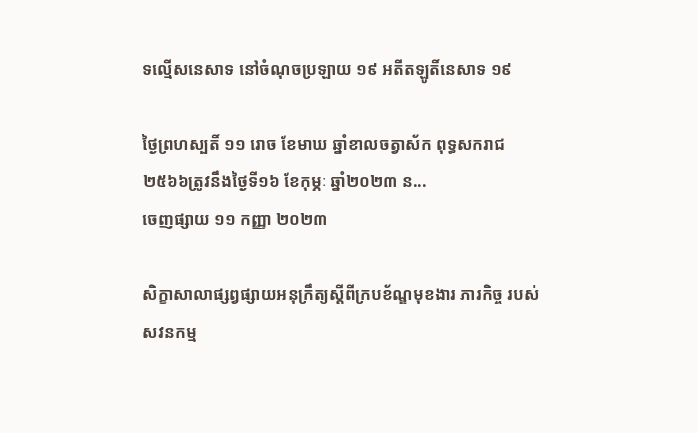ទល្មើសនេសាទ នៅចំណុចប្រឡាយ ១៩ អតីតឡូតិ៍នេសាទ ១៩

ថ្ងៃព្រហស្បតិ៍ ១១ រោច ខែមាឃ ឆ្នាំខាលចត្វាស័ក ពុទ្ធសករាជ ២៥៦៦ត្រូវនឹងថ្ងៃទី១៦ ខែកុម្ភៈ ឆ្នាំ២០២៣ ន...
ចេញផ្សាយ ១១ កញ្ញា ២០២៣

សិក្ខាសាលាផ្សព្វផ្សាយអនុក្រឹត្យស្តីពីក្របខ័ណ្ឌមុខងារ ភារកិច្ច របស់សវនកម្ម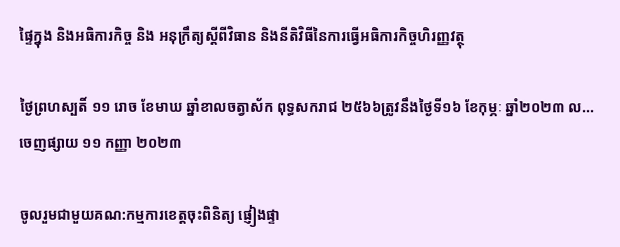ផ្ទៃក្នុង និងអធិការកិច្ច និង អនុក្រឹត្យស្តីពីវិធាន និងនីតិវិធីនៃការធ្វើអធិការកិច្ចហិរញ្ញវត្ថុ

ថ្ងៃព្រហស្បតិ៍ ១១ រោច ខែមាឃ ឆ្នាំខាលចត្វាស័ក ពុទ្ធសករាជ ២៥៦៦ត្រូវនឹងថ្ងៃទី១៦ ខែកុម្ភៈ ឆ្នាំ២០២៣ ល...
ចេញផ្សាយ ១១ កញ្ញា ២០២៣

ចូលរួមជាមួយគណ:កម្មការខេត្តចុះពិនិត្យ ផ្ញៀងផ្ទា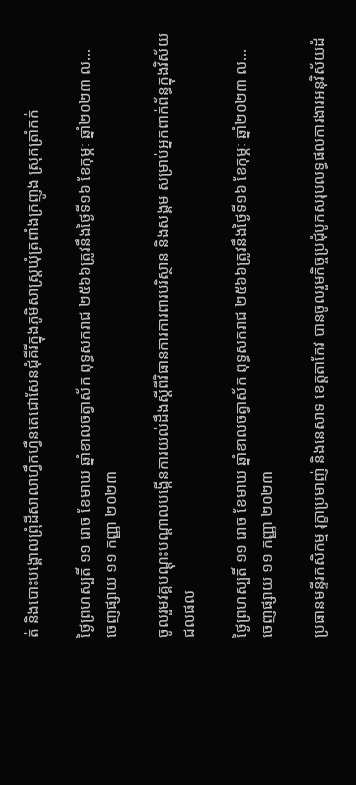ត់ និងបោះបង្គោលព្រុំដីសាលាហ្វឹកហ្វឺនតេជោសែនជុំគីរីក្នុងភូមិសាស្រ្តឃុំត្រពាំងក្រញូង ស្រុកត្រាំកក់

ថ្ងៃព្រហស្បតិ៍ ១១ រោច ខែមាឃ ឆ្នាំខាលចត្វាស័ក ពុទ្ធសករាជ ២៥៦៦ត្រូវនឹងថ្ងៃទី១៦ ខែកុម្ភៈ ឆ្នាំ២០២៣ ល...
ចេញផ្សាយ ១១ កញ្ញា ២០២៣

ចូលរួមវគ្គបណ្ដុះបណ្ដាលបង្កើនការយល់ដឹងស្ដីពីវិធានការការពារបរិស្ថាន និងសង្គម សម្រាប់អ្នកពាក់ព័ន្ធក្នុងវិស័យជលផល

ថ្ងៃព្រហស្បតិ៍ ១១ រោច ខែមាឃ ឆ្នាំខាលចត្វាស័ក ពុទ្ធសករាជ ២៥៦៦ត្រូវនឹងថ្ងៃទី១៦ ខែកុម្ភៈ ឆ្នាំ២០២៣ ល...
ចេញផ្សាយ ១១ កញ្ញា ២០២៣

ប្រធានមន្ទីរកសិកម្ម រុក្ខាប្រមាញ់ និងនេសាទ ខេត្តតាកែវ បានចូលរួមកិច្ចប្រជុំបូកសរុបលទ្ធផលការងារអនុវិស័យដំ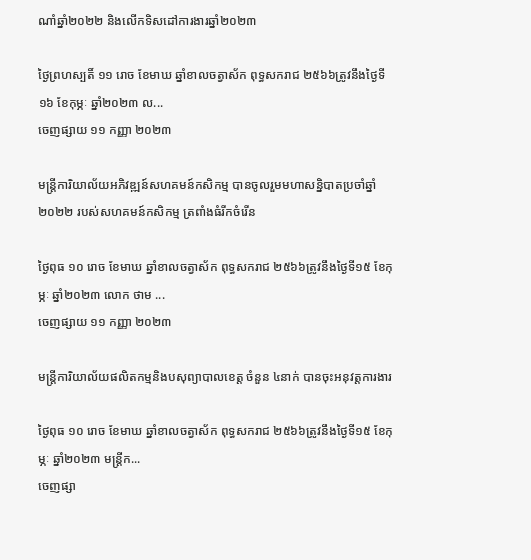ណាំឆ្នាំ២០២២ និងលើកទិសដៅការងារឆ្នាំ២០២៣

ថ្ងៃព្រហស្បតិ៍ ១១ រោច ខែមាឃ ឆ្នាំខាលចត្វាស័ក ពុទ្ធសករាជ ២៥៦៦ត្រូវនឹងថ្ងៃទី១៦ ខែកុម្ភៈ ឆ្នាំ២០២៣ ល...
ចេញផ្សាយ ១១ កញ្ញា ២០២៣

មន្រ្តីការិយាល័យអភិវឌ្ឍន៍សហគមន៍កសិកម្ម បានចូលរួមមហាសន្និបាតប្រចាំឆ្នាំ២០២២ របស់សហគមន៍កសិកម្ម ត្រពាំងធំរីកចំរេីន

ថ្ងៃពុធ ១០ រោច ខែមាឃ ឆ្នាំខាលចត្វាស័ក ពុទ្ធសករាជ ២៥៦៦ត្រូវនឹងថ្ងៃទី១៥ ខែកុម្ភៈ ឆ្នាំ២០២៣ លោក ថាម ...
ចេញផ្សាយ ១១ កញ្ញា ២០២៣

មន្រ្តីការិយាល័យផលិតកម្មនិងបសុព្យាបាលខេត្ត ចំនួន ៤នាក់ បានចុះអនុវត្តការងារ

ថ្ងៃពុធ ១០ រោច ខែមាឃ ឆ្នាំខាលចត្វាស័ក ពុទ្ធសករាជ ២៥៦៦ត្រូវនឹងថ្ងៃទី១៥ ខែកុម្ភៈ ឆ្នាំ២០២៣ មន្រ្តីក...
ចេញផ្សា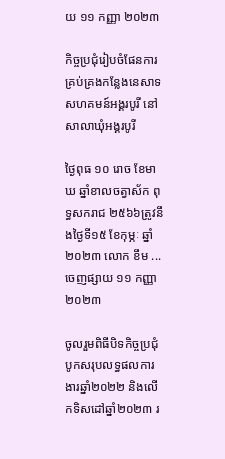យ ១១ កញ្ញា ២០២៣

កិច្ចប្រជុំរៀបចំផែនការគ្រប់គ្រងកន្លែងនេសាទសហគមន៍អង្គរបូរី នៅសាលាឃុំអង្គរបូរី

ថ្ងៃពុធ ១០ រោច ខែមាឃ ឆ្នាំខាលចត្វាស័ក ពុទ្ធសករាជ ២៥៦៦ត្រូវនឹងថ្ងៃទី១៥ ខែកុម្ភៈ ឆ្នាំ២០២៣ លោក ខឹម ...
ចេញផ្សាយ ១១ កញ្ញា ២០២៣

ចូលរួមពិធីបិទកិច្ចប្រជុំបូកសរុបលទ្ធផលការងារឆ្នាំ២០២២ និងលើកទិសដៅឆ្នាំ២០២៣ រ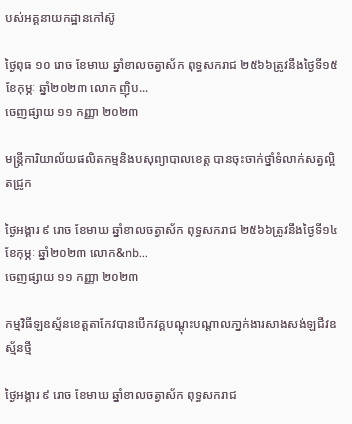បស់អគ្គនាយកដ្ឋានកៅស៊ូ

ថ្ងៃពុធ ១០ រោច ខែមាឃ ឆ្នាំខាលចត្វាស័ក ពុទ្ធសករាជ ២៥៦៦ត្រូវនឹងថ្ងៃទី១៥ ខែកុម្ភៈ ឆ្នាំ២០២៣ លោក ញ៉ិប...
ចេញផ្សាយ ១១ កញ្ញា ២០២៣

មន្រ្តីការិយាល័យផលិតកម្មនិងបសុព្យាបាលខេត្ត បានចុះចាក់ថ្នាំទំលាក់សត្វល្អិតជ្រូក

ថ្ងៃអង្គារ ៩ រោច ខែមាឃ ឆ្នាំខាលចត្វាស័ក ពុទ្ធសករាជ ២៥៦៦ត្រូវនឹងថ្ងៃទី១៤ ខែកុម្ភៈ ឆ្នាំ២០២៣ លោក&nb...
ចេញផ្សាយ ១១ កញ្ញា ២០២៣

កម្មវិធីឡឧស្ម័នខេត្តតាកែវបានបើកវគ្គបណ្តុះបណ្តាលភា្នក់ងារសាងសង់ឡជីវឧស្ម័នថ្មី

ថ្ងៃអង្គារ ៩ រោច ខែមាឃ ឆ្នាំខាលចត្វាស័ក ពុទ្ធសករាជ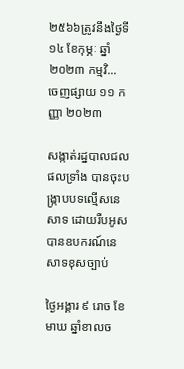២៥៦៦ត្រូវនឹងថ្ងៃទី១៤ ខែកុម្ភៈ ឆ្នាំ២០២៣ កម្មវិ...
ចេញផ្សាយ ១១ កញ្ញា ២០២៣

សង្កាត់រដ្នបាលជលផលទ្រាំង បានចុះបង្រ្កាបបទល្មើសនេសាទ ដោយរឺបអូសបានឧបករណ៍នេសាទខុសច្បាប់

ថ្ងៃអង្គារ ៩ រោច ខែមាឃ ឆ្នាំខាលច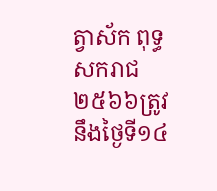ត្វាស័ក ពុទ្ធសករាជ ២៥៦៦ត្រូវនឹងថ្ងៃទី១៤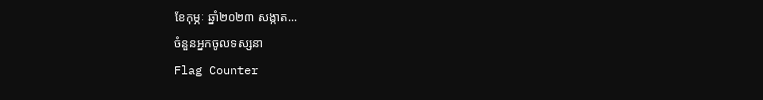ខែកុម្ភៈ ឆ្នាំ២០២៣ សង្កាត...
ចំនួនអ្នកចូលទស្សនា
Flag Counter